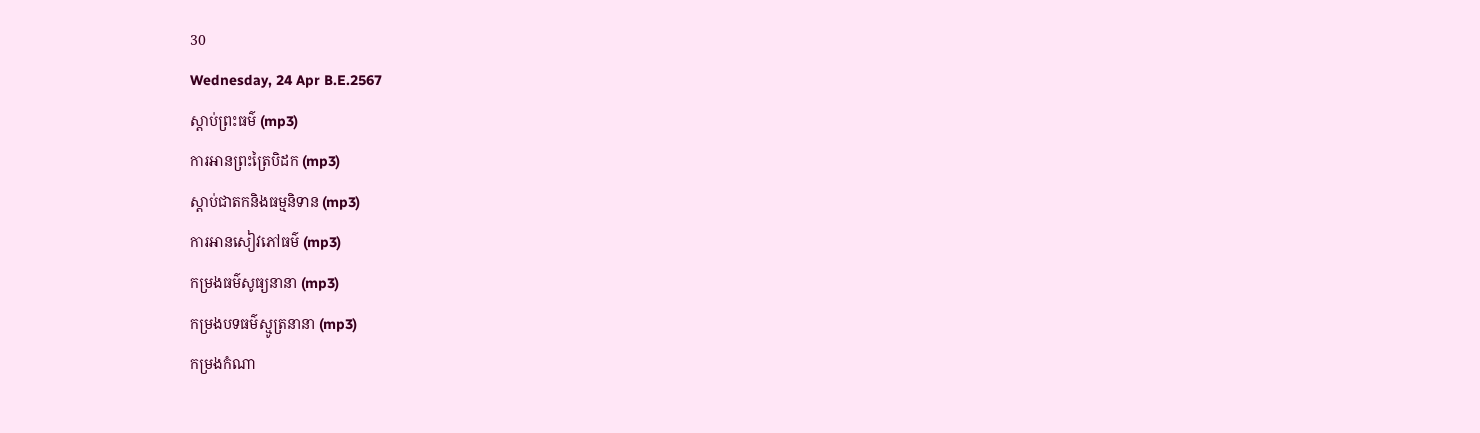30
Wednesday, 24 Apr B.E.2567
ស្តាប់ព្រះធម៌ (mp3)
ការអានព្រះត្រៃបិដក (mp3)
ស្តាប់ជាតកនិងធម្មនិទាន (mp3)
ការអានសៀវភៅធម៌ (mp3)
កម្រងធម៌សូធ្យនានា (mp3)
កម្រងបទធម៌ស្មូត្រនានា (mp3)
កម្រងកំណា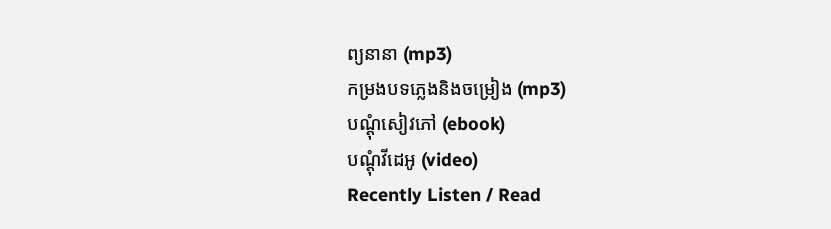ព្យនានា (mp3)
កម្រងបទភ្លេងនិងចម្រៀង (mp3)
បណ្តុំសៀវភៅ (ebook)
បណ្តុំវីដេអូ (video)
Recently Listen / Read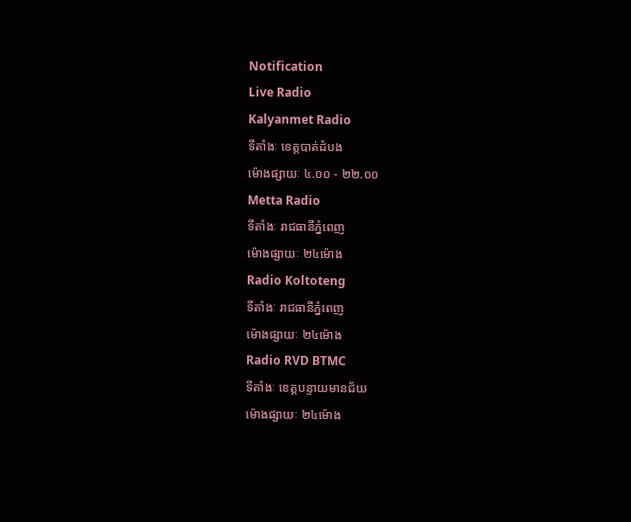Notification
Live Radio
Kalyanmet Radio
ទីតាំងៈ ខេត្តបាត់ដំបង
ម៉ោងផ្សាយៈ ៤.០០ - ២២.០០
Metta Radio
ទីតាំងៈ រាជធានីភ្នំពេញ
ម៉ោងផ្សាយៈ ២៤ម៉ោង
Radio Koltoteng
ទីតាំងៈ រាជធានីភ្នំពេញ
ម៉ោងផ្សាយៈ ២៤ម៉ោង
Radio RVD BTMC
ទីតាំងៈ ខេត្តបន្ទាយមានជ័យ
ម៉ោងផ្សាយៈ ២៤ម៉ោង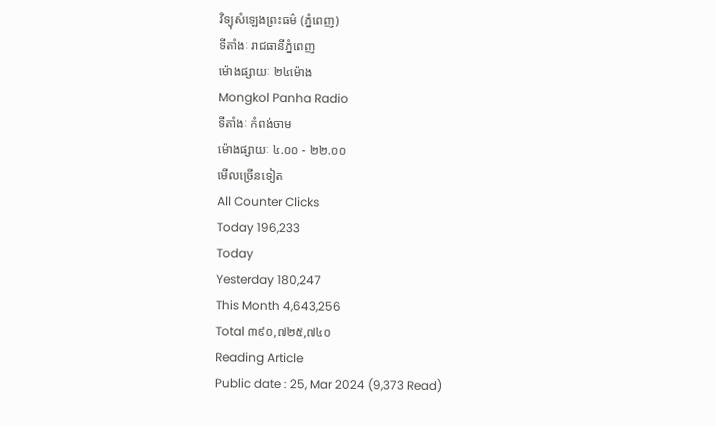វិទ្យុសំឡេងព្រះធម៌ (ភ្នំពេញ)
ទីតាំងៈ រាជធានីភ្នំពេញ
ម៉ោងផ្សាយៈ ២៤ម៉ោង
Mongkol Panha Radio
ទីតាំងៈ កំពង់ចាម
ម៉ោងផ្សាយៈ ៤.០០ - ២២.០០
មើលច្រើនទៀត
All Counter Clicks
Today 196,233
Today
Yesterday 180,247
This Month 4,643,256
Total ៣៩០,៧២៥,៧៤០
Reading Article
Public date : 25, Mar 2024 (9,373 Read)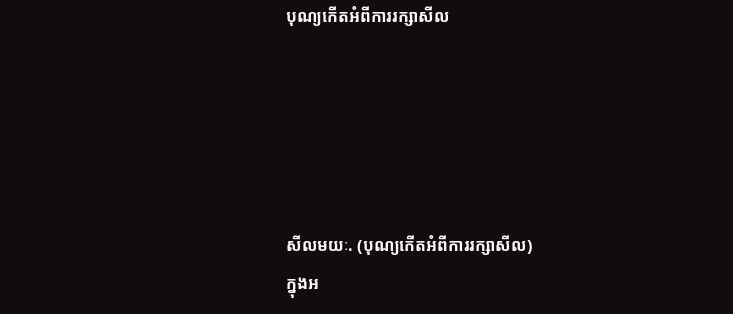បុណ្យកេីតអំពីការរក្សាសីល





សីលមយៈ. (បុណ្យកេីតអំពីការរក្សាសីល)
ក្នុងអ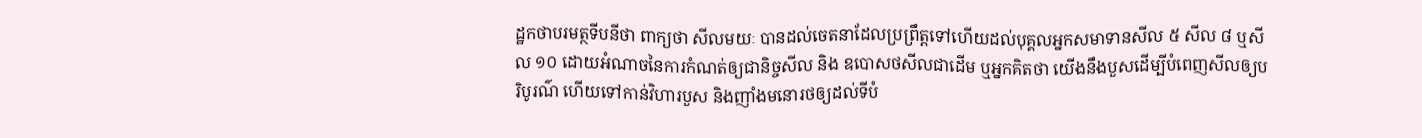ដ្ឋកថាបរមត្ថទីបនីថា ពាក្យថា សីលមយៈ បានដល់ចេតនាដែលប្រព្រឹត្តទៅហេីយដល់បុគ្គលអ្នកសមាទានសីល ៥ សីល ៨ ឬសីល ១០ ដេាយអំណាចនៃការកំណត់ឲ្យជានិច្ចសីល និង ឧបេាសថសីលជាដេីម ឬអ្នកគិតថា យេីងនឹងបួសដេីម្បីបំពេញសីលឲ្យបរិបូរណ៌ ហេីយទៅកាន់វិហារបួស និងញាំងមនេារថឲ្យដល់ទីបំ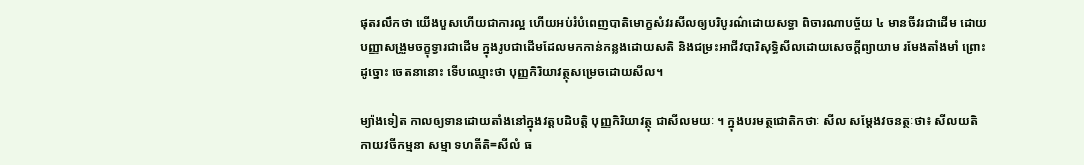ផុតរលឹកថា យេីងបួសហេីយជាការល្អ ហេីយអប់រំបំពេញបាតិមេាក្ខសំវរសីលឲ្យបរិបូរណ៌ដេាយសទ្ធា ពិចារណាបច្ច័យ ៤ មានចីវរជាដេីម ដេាយបញ្ញាសង្រួមចក្ខុទ្វារជាដេីម ក្នុងរូបជាដេីមដែលមកកាន់កន្លងដេាយសតិ និងជម្រះអាជីវបារិសុទ្ធិសីលដេាយសេចក្តីព្យាយាម រមែងតាំងមាំ ព្រេាះដូច្នេាះ ចេតនានេាះ ទេីបឈ្មេាះថា បុញ្ញកិរិយាវត្ថុសម្រេចដេាយសីល។

ម្យ៉ាងទៀត កាលឲ្យទានដេាយតាំងនៅក្នុងវត្តបដិបត្តិ បុញ្ញកិរិយាវត្ថុ ជាសីលមយៈ ។ ក្នុងបរមត្ថជេាតិកថាៈ សីល សម្តែងវចនត្ថៈថា៖ សីលយតិ កាយវចីកម្មនា សម្មា ទហតីតិ=សីលំ ធ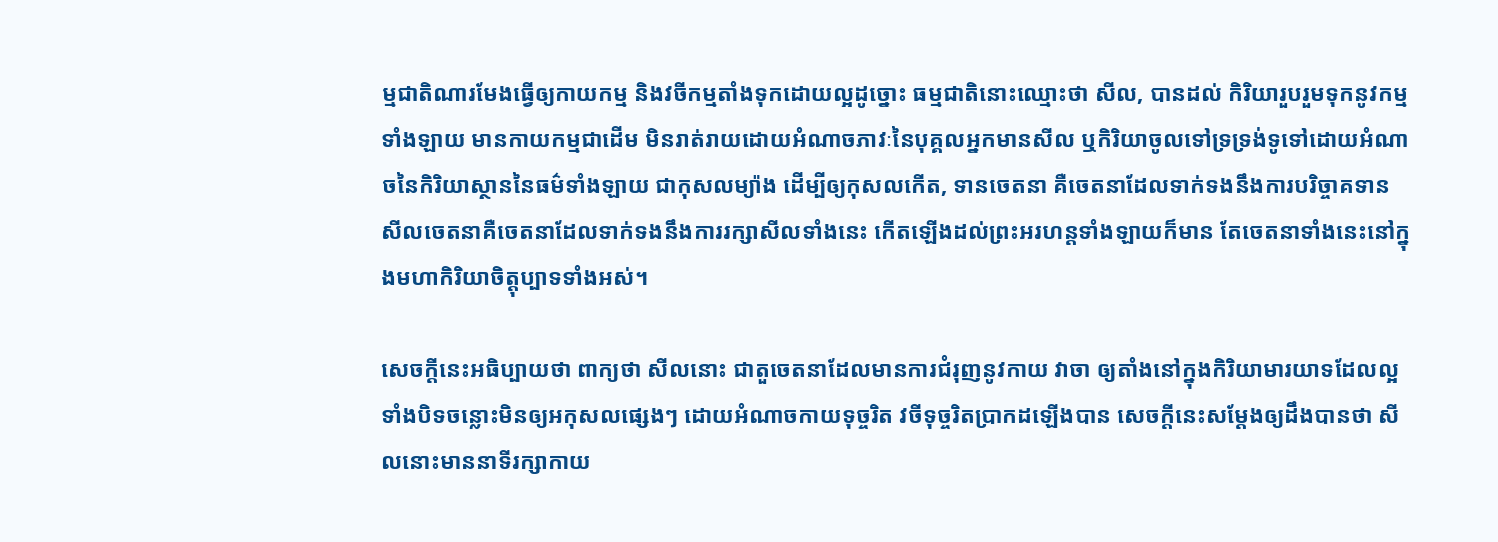ម្មជាតិណារមែងធ្វេីឲ្យកាយកម្ម និងវចីកម្មតាំងទុកដេាយល្អដូច្នេាះ ធម្មជាតិនេាះឈ្មេាះថា សីល, បានដល់ កិរិយារួបរួមទុកនូវកម្មទាំងឡាយ មានកាយកម្មជាដេីម មិនរាត់រាយដេាយអំណាចភាវៈនៃបុគ្គលអ្នកមានសីល ឬកិរិយាចូលទៅទ្រទ្រង់ទូទៅដេាយអំណាចនៃកិរិយាស្ថាននៃធម៌ទាំងឡាយ ជាកុសលម្យ៉ាង ដេីម្បីឲ្យកុសលកេីត, ទានចេតនា គឺចេតនាដែលទាក់ទងនឹងការបរិច្ចាគទាន សីលចេតនាគឺចេតនាដែលទាក់ទងនឹងការរក្សាសីលទាំងនេះ កេីតឡេីងដល់ព្រះអរហន្តទាំងឡាយក៏មាន តែចេតនាទាំងនេះនៅក្នុងមហាកិរិយាចិត្តុប្បាទទាំងអស់។

សេចក្តីនេះអធិប្បាយថា ពាក្យថា សីលនេាះ ជាតួចេតនាដែលមានការជំរុញនូវកាយ វាចា ឲ្យតាំងនៅក្នុងកិរិយាមារយាទដែលល្អទាំងបិទចន្លេាះមិនឲ្យអកុសលផ្សេងៗ ដេាយអំណាចកាយទុច្ចរិត វចីទុច្ចរិតប្រាកដឡេីងបាន សេចក្តីនេះសម្តែងឲ្យដឹងបានថា សីលនេាះមាននាទីរក្សាកាយ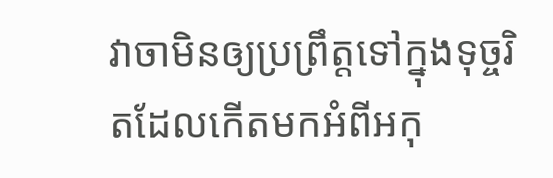វាចាមិនឲ្យប្រព្រឹត្តទៅក្នុងទុច្ចរិតដែលកេីតមកអំពីអកុ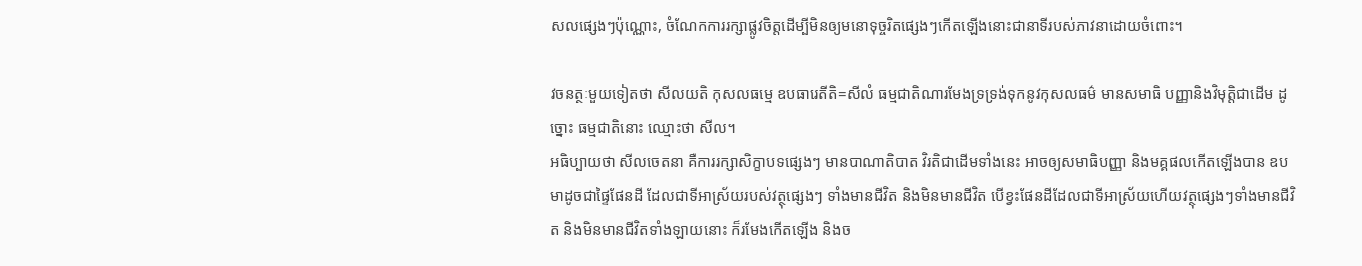សលផ្សេងៗប៉ុណ្ណេាះ, ចំណែកការរក្សាផ្លូវចិត្តដេីម្បីមិនឲ្យមនេាទុច្ចរិតផ្សេងៗកេីតឡេីងនេាះជានាទីរបស់ភាវនាដេាយចំពេាះ។

វចនត្ថៈមួយទៀតថា សីលយតិ កុសលធម្មេ ឧបធារេតីតិ=សីលំ ធម្មជាតិណារមែងទ្រទ្រង់ទុកនូវកុសលធម៌ មានសមាធិ បញ្ញានិងវិមុត្តិជាដេីម ដូច្នេាះ ធម្មជាតិនេាះ ឈ្មេាះថា សីល។
អធិប្បាយថា សីលចេតនា គឺការរក្សាសិក្ខាបទផ្សេងៗ មានបាណាតិបាត វិរតិជាដេីមទាំងនេះ អាចឲ្យសមាធិបញ្ញា និងមគ្គផលកេីតឡេីងបាន ឧបមាដូចជាផ្ទៃផែនដី ដែលជាទីអាស្រ័យរបស់វត្ថុផ្សេងៗ ទាំងមានជីវិត និងមិនមានជីវិត បេីខ្វះផែនដីដែលជាទីអាស្រ័យហេីយវត្ថុផ្សេងៗទាំងមានជីវិត និងមិនមានជីវិតទាំងឡាយនេាះ ក៏រមែងកេីតឡេីង និងច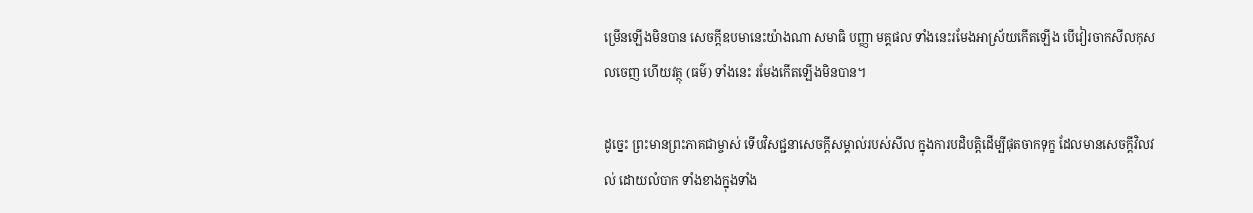ម្រេីនឡេីងមិនបាន សេចក្តីឧបមានេះយ៉ាងណា សមាធិ បញ្ញា មគ្គផល ទាំងនេះរមែងអាស្រ័យកេីតឡេីង បេីវៀរចាកសីលកុសលចេញ ហេីយវត្ថុ (ធម៌) ទាំងនេះ រមែងកេីតឡេីងមិនបាន។

ដូច្នេះ ព្រះមានព្រះភាគជាម្ចាស់ ទេីបវិសជ្ជនាសេចក្តីសម្គាល់របស់សីល ក្នុងការបដិបត្តិដេីម្បីផុតចាកទុក្ខ ដែលមានសេចក្តីវិលវល់ ដេាយលំបាក ទាំងខាងក្នុងទាំង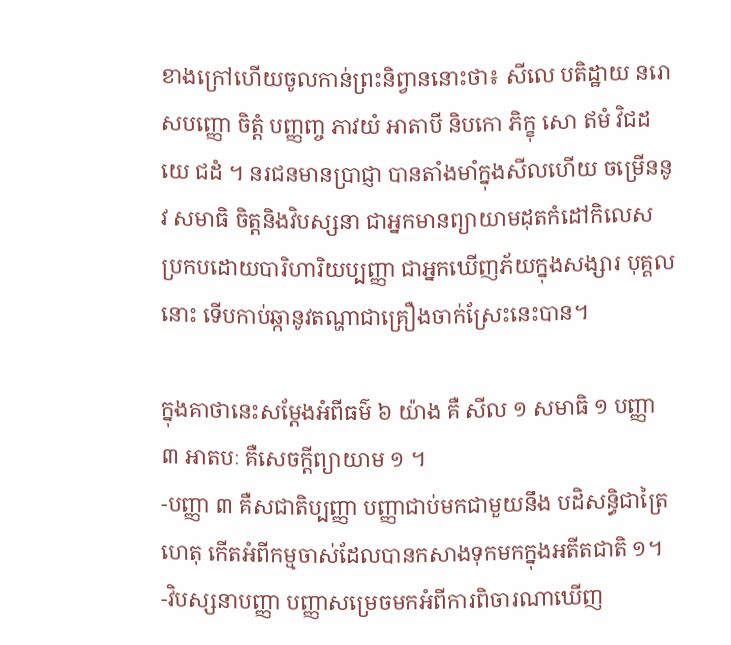ខាងក្រៅហេីយចូលកាន់ព្រះនិព្វាននេាះថា៖ សីលេ បតិដ្ឋាយ នរេា សបញ្ញេា ចិត្តំ បញ្ញពា្ច ភាវយំ អាតាបី និបកេា ភិក្ខុ សេា ឥមំ វិជដយេ ជដំ ។ នរជនមានប្រាជ្ញា បានតាំងមាំក្នុងសីលហេីយ ចម្រេីននូវ សមាធិ ចិត្តនិងវិបស្សនា ជាអ្នកមានព្យាយាមដុតកំដៅកិលេស ប្រកបដេាយបារិហារិយប្បញ្ញា ជាអ្នកឃេីញភ័យក្នុងសង្សារ បុគ្គលនេាះ ទេីបកាប់ឆ្កានូវតណ្ហាជាគ្រឿងចាក់ស្រែះនេះបាន។

ក្នុងគាថានេះសម្តែងអំពីធម៌ ៦ យ៉ាង គឺ សីល ១ សមាធិ ១ បញ្ញា ៣ អាតបៈ គឺសេចក្តីព្យាយាម ១ ។
-បញ្ញា ៣ គឺសជាតិប្បញ្ញា បញ្ញាជាប់មកជាមួយនឹង បដិសន្ធិជាត្រៃហេតុ កេីតអំពីកម្មចាស់ដែលបានកសាងទុកមកក្នុងអតីតជាតិ ១។
-វិបស្សនាបញ្ញា បញ្ញាសម្រេចមកអំពីការពិចារណាឃេីញ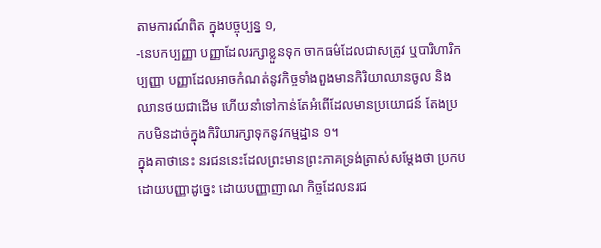តាមការណ៍ពិត ក្នុងបច្ចុប្បន្ន ១,
-នេបកប្បញ្ញា បញ្ញាដែលរក្សាខ្លួនទុក ចាកធម៌ដែលជាសត្រូវ ឬបារិហារិកប្បញ្ញា បញ្ញាដែលអាចកំណត់នូវកិច្ចទាំងពួងមានកិរិយាឈានចូល និងឈានថយជាដេីម ហេីយនាំទៅកាន់តែអំពេីដែលមានប្រយេាជន៍ តែងប្រកបមិនដាច់ក្នុងកិរិយារក្សាទុកនូវកម្មដ្ឋាន ១។
ក្នុងគាថានេះ នរជននេះដែលព្រះមានព្រះភាគទ្រង់ត្រាស់សម្តែងថា ប្រកបដេាយបញ្ញាដូច្នេះ ដេាយបញ្ញាញាណ កិច្ចដែលនរជ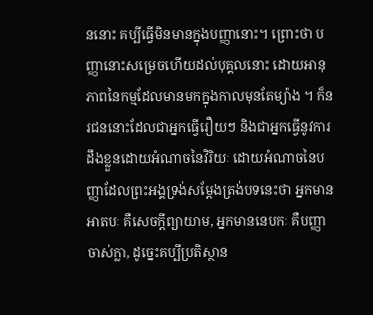ននេាះ គប្បីធ្វេីមិនមានក្នុងបញ្ញានេាះ។ ព្រេាះថា បញ្ញានេាះសម្រេចហេីយដល់បុគ្គលនេាះ ដេាយអានុភាពនៃកម្មដែលមានមកក្នុងកាលមុនតែម្យ៉ាង ។ ក៏នរជននេាះដែលជាអ្នកធ្វេីរឿយៗ និងជាអ្នកធ្វេីនូវការដឹងខ្លួនដេាយអំណាចនៃវិរិយៈ ដេាយអំណាចនៃបញ្ញាដែលព្រះអង្គទ្រង់សម្តែងត្រង់បទនេះថា អ្នកមានអាតបៈ គឺសេចក្តីព្យាយាម, អ្នកមាននេបកៈ គឺបញ្ញាចាស់ក្លា, ដូច្នេះគប្បីប្រតិស្ថាន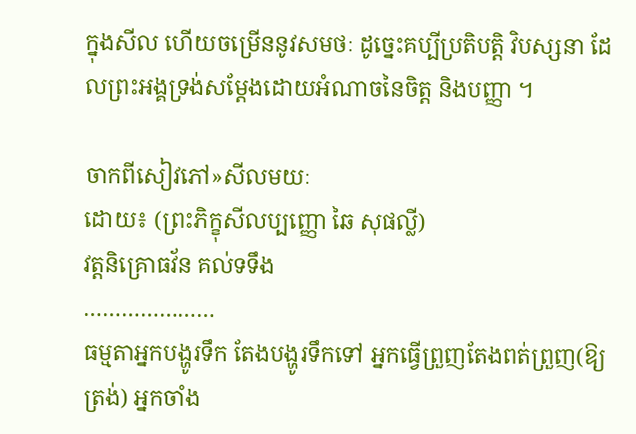ក្នុងសីល ហេីយចម្រេីននូវសមថៈ ដូច្នេះគប្បីប្រតិបត្តិ វិបស្សនា ដែលព្រះអង្គទ្រង់សម្តែងដេាយអំណាចនៃចិត្ត និងបញ្ញា ។

ចាកពីសៀវភៅ»សីលមយៈ
ដេាយ៖ (ព្រះភិក្ខុសីលប្បញ្ញេា ឆៃ សុផល្លី)
វត្តនិគ្រេាធវ័ន គល់ទទឹង
…………………
ធម្មតាអ្នកបង្ហូរទឹក តែងបង្ហូរទឹកទៅ អ្នកធើ្វព្រួញតែងពត់ព្រួញ(ឱ្យត្រង់) អ្នកចាំង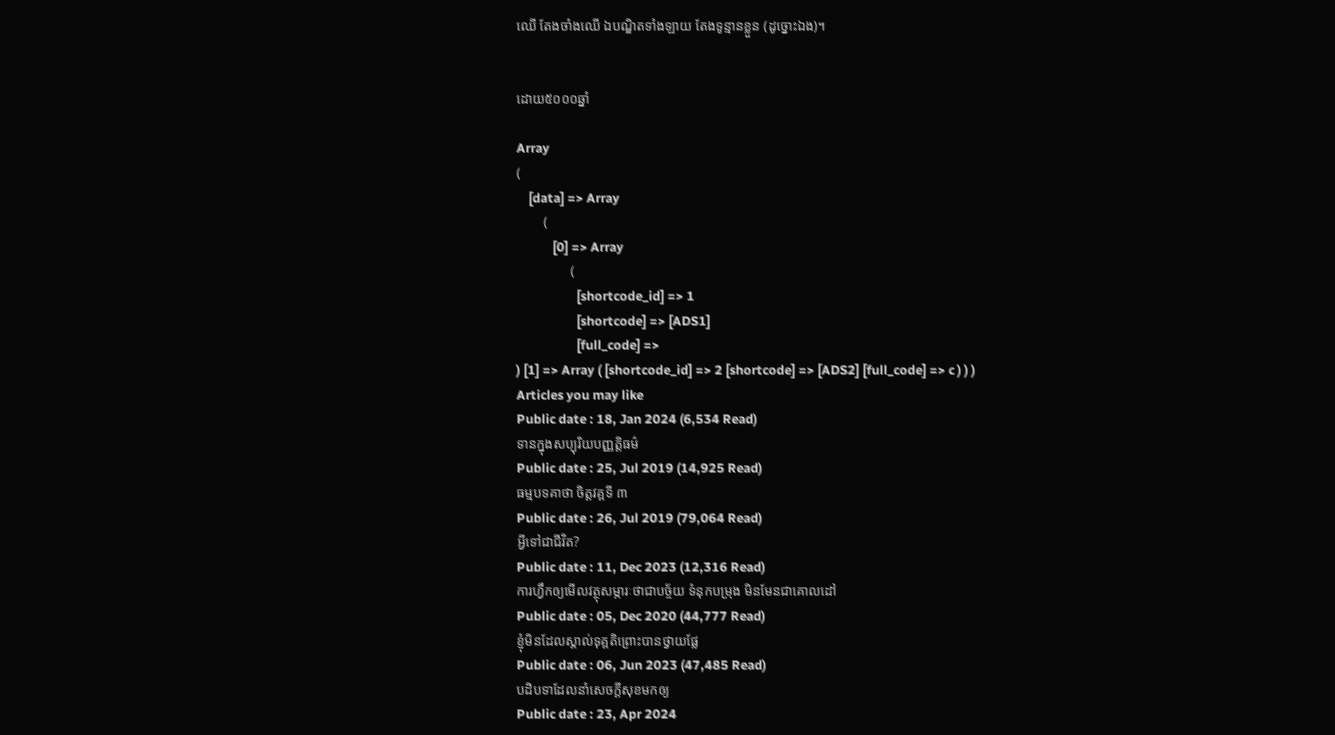ឈើ តែងចាំងឈើ ឯបណ្ឌិតទាំងឡាយ តែងទូន្មានខ្លួន (ដូច្នោះឯង)។


ដោយ៥០០០ឆ្នាំ

Array
(
    [data] => Array
        (
            [0] => Array
                (
                    [shortcode_id] => 1
                    [shortcode] => [ADS1]
                    [full_code] =>
) [1] => Array ( [shortcode_id] => 2 [shortcode] => [ADS2] [full_code] => c ) ) )
Articles you may like
Public date : 18, Jan 2024 (6,534 Read)
ទានក្នុងសប្បុរិយបញ្ញត្តិធម៌
Public date : 25, Jul 2019 (14,925 Read)
ធម្មបទគាថា ចិត្តវគ្គទី ៣
Public date : 26, Jul 2019 (79,064 Read)
អ្វីទៅជាជីវិត?
Public date : 11, Dec 2023 (12,316 Read)
ការហ្វឹកឲ្យមើលវត្ថុសម្ភារៈថាជាបច្ច័យ ទំនុកបម្រុង មិនមែនជាគោលដៅ
Public date : 05, Dec 2020 (44,777 Read)
ខ្ញុំមិនដែលស្គាល់ទុគ្គតិព្រោះបានថ្វាយផ្លែ
Public date : 06, Jun 2023 (47,485 Read)
បដិបទាដែលនាំសេចក្តីសុខមកឲ្យ
Public date : 23, Apr 2024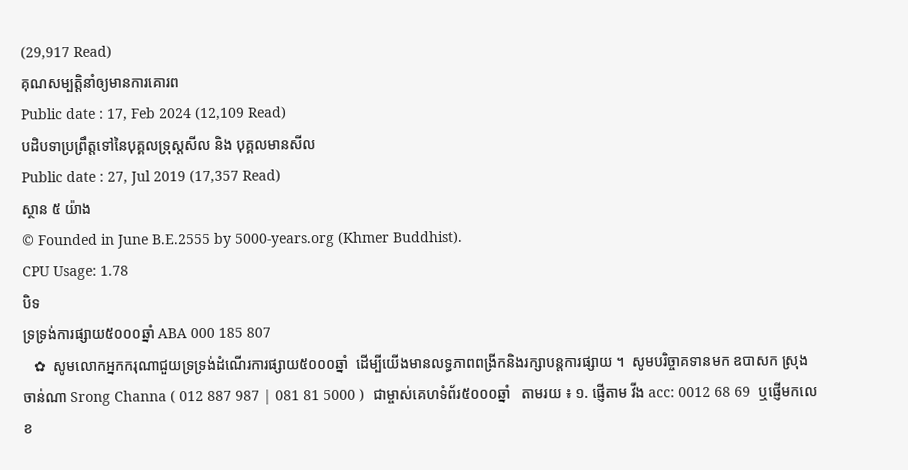(29,917 Read)
គុណសម្បត្តិនាំឲ្យមានការគោរព
Public date : 17, Feb 2024 (12,109 Read)
បដិបទាប្រព្រឹត្តទៅនៃបុគ្គលទ្រុស្តសីល និង បុគ្គលមានសីល
Public date : 27, Jul 2019 (17,357 Read)
ស្ថាន ៥ យ៉ាង
© Founded in June B.E.2555 by 5000-years.org (Khmer Buddhist).
CPU Usage: 1.78
បិទ
ទ្រទ្រង់ការផ្សាយ៥០០០ឆ្នាំ ABA 000 185 807
   ✿  សូមលោកអ្នកករុណាជួយទ្រទ្រង់ដំណើរការផ្សាយ៥០០០ឆ្នាំ  ដើម្បីយើងមានលទ្ធភាពពង្រីកនិងរក្សាបន្តការផ្សាយ ។  សូមបរិច្ចាគទានមក ឧបាសក ស្រុង ចាន់ណា Srong Channa ( 012 887 987 | 081 81 5000 )  ជាម្ចាស់គេហទំព័រ៥០០០ឆ្នាំ   តាមរយ ៖ ១. ផ្ញើតាម វីង acc: 0012 68 69  ឬផ្ញើមកលេខ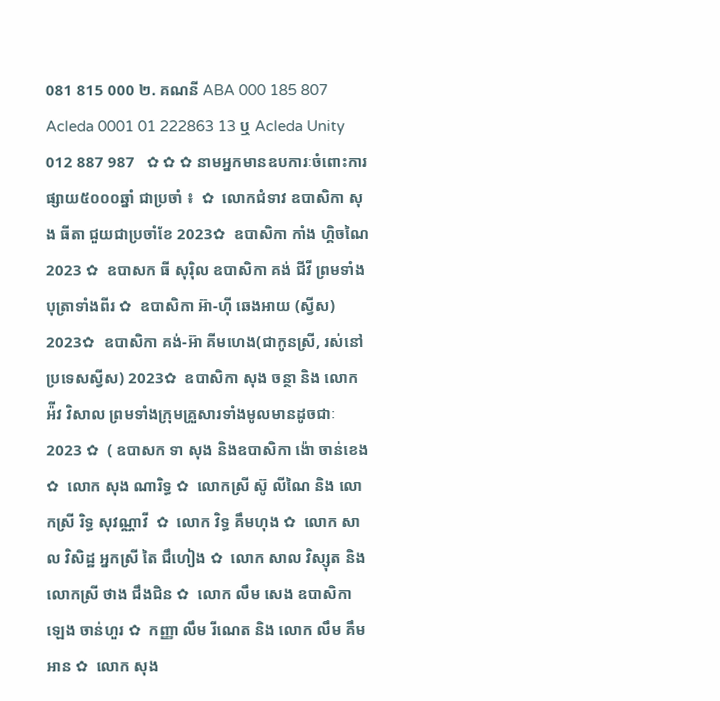081 815 000 ២. គណនី ABA 000 185 807 Acleda 0001 01 222863 13 ឬ Acleda Unity 012 887 987   ✿ ✿ ✿ នាមអ្នកមានឧបការៈចំពោះការផ្សាយ៥០០០ឆ្នាំ ជាប្រចាំ ៖  ✿  លោកជំទាវ ឧបាសិកា សុង ធីតា ជួយជាប្រចាំខែ 2023✿  ឧបាសិកា កាំង ហ្គិចណៃ 2023 ✿  ឧបាសក ធី សុរ៉ិល ឧបាសិកា គង់ ជីវី ព្រមទាំងបុត្រាទាំងពីរ ✿  ឧបាសិកា អ៊ា-ហុី ឆេងអាយ (ស្វីស) 2023✿  ឧបាសិកា គង់-អ៊ា គីមហេង(ជាកូនស្រី, រស់នៅប្រទេសស្វីស) 2023✿  ឧបាសិកា សុង ចន្ថា និង លោក អ៉ីវ វិសាល ព្រមទាំងក្រុមគ្រួសារទាំងមូលមានដូចជាៈ 2023 ✿  ( ឧបាសក ទា សុង និងឧបាសិកា ង៉ោ ចាន់ខេង ✿  លោក សុង ណារិទ្ធ ✿  លោកស្រី ស៊ូ លីណៃ និង លោកស្រី រិទ្ធ សុវណ្ណាវី  ✿  លោក វិទ្ធ គឹមហុង ✿  លោក សាល វិសិដ្ឋ អ្នកស្រី តៃ ជឹហៀង ✿  លោក សាល វិស្សុត និង លោកស្រី ថាង ជឹងជិន ✿  លោក លឹម សេង ឧបាសិកា ឡេង ចាន់ហួរ ✿  កញ្ញា លឹម រីណេត និង លោក លឹម គឹមអាន ✿  លោក សុង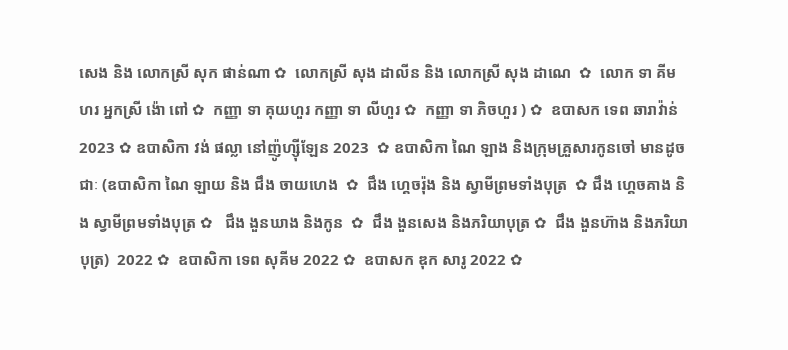សេង និង លោកស្រី សុក ផាន់ណា ✿  លោកស្រី សុង ដាលីន និង លោកស្រី សុង ដាណេ  ✿  លោក ទា គីមហរ អ្នកស្រី ង៉ោ ពៅ ✿  កញ្ញា ទា គុយហួរ កញ្ញា ទា លីហួរ ✿  កញ្ញា ទា ភិចហួរ ) ✿  ឧបាសក ទេព ឆារាវ៉ាន់ 2023 ✿ ឧបាសិកា វង់ ផល្លា នៅញ៉ូហ្ស៊ីឡែន 2023  ✿ ឧបាសិកា ណៃ ឡាង និងក្រុមគ្រួសារកូនចៅ មានដូចជាៈ (ឧបាសិកា ណៃ ឡាយ និង ជឹង ចាយហេង  ✿  ជឹង ហ្គេចរ៉ុង និង ស្វាមីព្រមទាំងបុត្រ  ✿ ជឹង ហ្គេចគាង និង ស្វាមីព្រមទាំងបុត្រ ✿   ជឹង ងួនឃាង និងកូន  ✿  ជឹង ងួនសេង និងភរិយាបុត្រ ✿  ជឹង ងួនហ៊ាង និងភរិយាបុត្រ)  2022 ✿  ឧបាសិកា ទេព សុគីម 2022 ✿  ឧបាសក ឌុក សារូ 2022 ✿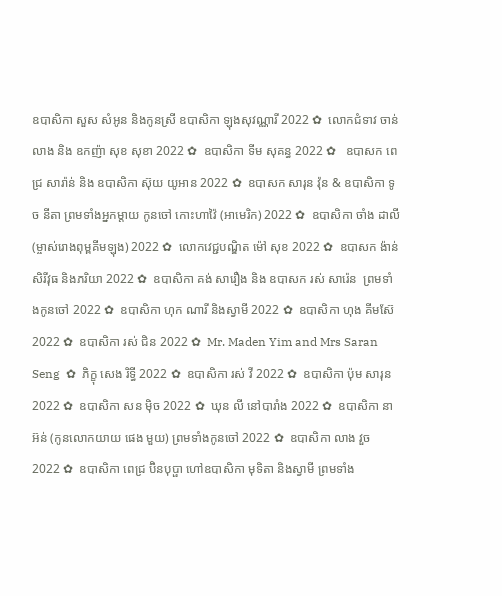ឧបាសិកា សួស សំអូន និងកូនស្រី ឧបាសិកា ឡុងសុវណ្ណារី 2022 ✿  លោកជំទាវ ចាន់ លាង និង ឧកញ៉ា សុខ សុខា 2022 ✿  ឧបាសិកា ទីម សុគន្ធ 2022 ✿   ឧបាសក ពេជ្រ សារ៉ាន់ និង ឧបាសិកា ស៊ុយ យូអាន 2022 ✿  ឧបាសក សារុន វ៉ុន & ឧបាសិកា ទូច នីតា ព្រមទាំងអ្នកម្តាយ កូនចៅ កោះហាវ៉ៃ (អាមេរិក) 2022 ✿  ឧបាសិកា ចាំង ដាលី (ម្ចាស់រោងពុម្ពគីមឡុង) 2022 ✿  លោកវេជ្ជបណ្ឌិត ម៉ៅ សុខ 2022 ✿  ឧបាសក ង៉ាន់ សិរីវុធ និងភរិយា 2022 ✿  ឧបាសិកា គង់ សារឿង និង ឧបាសក រស់ សារ៉េន  ព្រមទាំងកូនចៅ 2022 ✿  ឧបាសិកា ហុក ណារី និងស្វាមី 2022 ✿  ឧបាសិកា ហុង គីមស៊ែ 2022 ✿  ឧបាសិកា រស់ ជិន 2022 ✿  Mr. Maden Yim and Mrs Saran Seng  ✿  ភិក្ខុ សេង រិទ្ធី 2022 ✿  ឧបាសិកា រស់ វី 2022 ✿  ឧបាសិកា ប៉ុម សារុន 2022 ✿  ឧបាសិកា សន ម៉ិច 2022 ✿  ឃុន លី នៅបារាំង 2022 ✿  ឧបាសិកា នា អ៊ន់ (កូនលោកយាយ ផេង មួយ) ព្រមទាំងកូនចៅ 2022 ✿  ឧបាសិកា លាង វួច  2022 ✿  ឧបាសិកា ពេជ្រ ប៊ិនបុប្ផា ហៅឧបាសិកា មុទិតា និងស្វាមី ព្រមទាំង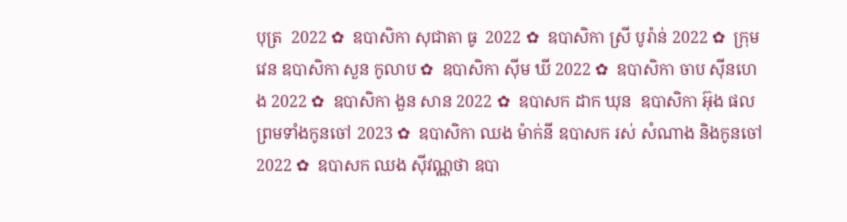បុត្រ  2022 ✿  ឧបាសិកា សុជាតា ធូ  2022 ✿  ឧបាសិកា ស្រី បូរ៉ាន់ 2022 ✿  ក្រុមវេន ឧបាសិកា សួន កូលាប ✿  ឧបាសិកា ស៊ីម ឃី 2022 ✿  ឧបាសិកា ចាប ស៊ីនហេង 2022 ✿  ឧបាសិកា ងួន សាន 2022 ✿  ឧបាសក ដាក ឃុន  ឧបាសិកា អ៊ុង ផល ព្រមទាំងកូនចៅ 2023 ✿  ឧបាសិកា ឈង ម៉ាក់នី ឧបាសក រស់ សំណាង និងកូនចៅ  2022 ✿  ឧបាសក ឈង សុីវណ្ណថា ឧបា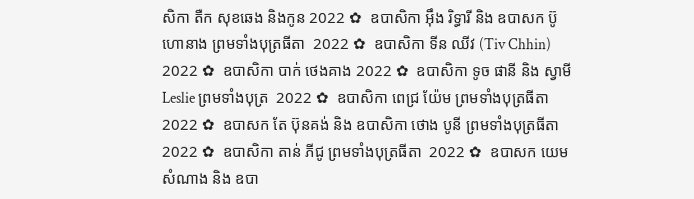សិកា តឺក សុខឆេង និងកូន 2022 ✿  ឧបាសិកា អុឹង រិទ្ធារី និង ឧបាសក ប៊ូ ហោនាង ព្រមទាំងបុត្រធីតា  2022 ✿  ឧបាសិកា ទីន ឈីវ (Tiv Chhin)  2022 ✿  ឧបាសិកា បាក់ ថេងគាង 2022 ✿  ឧបាសិកា ទូច ផានី និង ស្វាមី Leslie ព្រមទាំងបុត្រ  2022 ✿  ឧបាសិកា ពេជ្រ យ៉ែម ព្រមទាំងបុត្រធីតា  2022 ✿  ឧបាសក តែ ប៊ុនគង់ និង ឧបាសិកា ថោង បូនី ព្រមទាំងបុត្រធីតា  2022 ✿  ឧបាសិកា តាន់ ភីជូ ព្រមទាំងបុត្រធីតា  2022 ✿  ឧបាសក យេម សំណាង និង ឧបា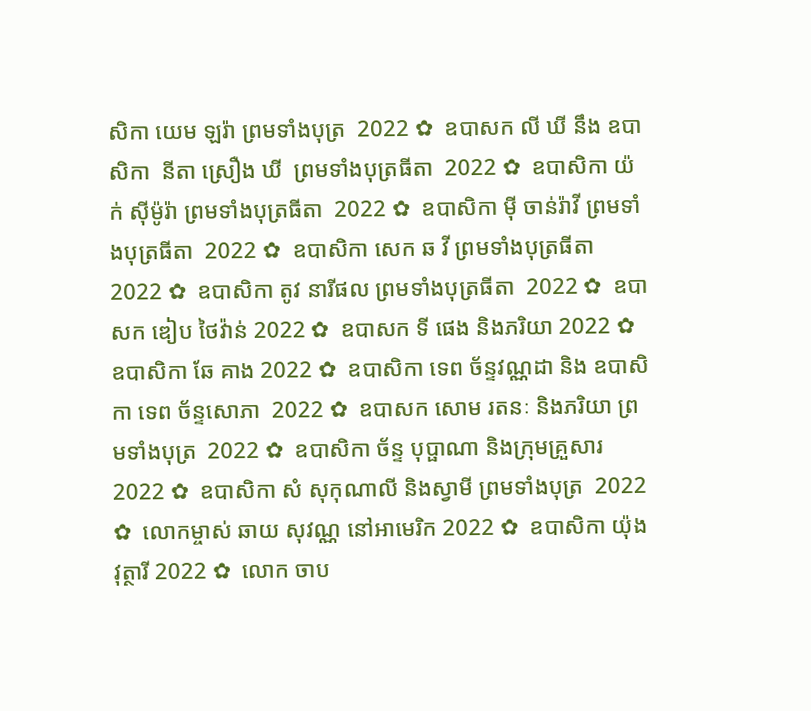សិកា យេម ឡរ៉ា ព្រមទាំងបុត្រ  2022 ✿  ឧបាសក លី ឃី នឹង ឧបាសិកា  នីតា ស្រឿង ឃី  ព្រមទាំងបុត្រធីតា  2022 ✿  ឧបាសិកា យ៉ក់ សុីម៉ូរ៉ា ព្រមទាំងបុត្រធីតា  2022 ✿  ឧបាសិកា មុី ចាន់រ៉ាវី ព្រមទាំងបុត្រធីតា  2022 ✿  ឧបាសិកា សេក ឆ វី ព្រមទាំងបុត្រធីតា  2022 ✿  ឧបាសិកា តូវ នារីផល ព្រមទាំងបុត្រធីតា  2022 ✿  ឧបាសក ឌៀប ថៃវ៉ាន់ 2022 ✿  ឧបាសក ទី ផេង និងភរិយា 2022 ✿  ឧបាសិកា ឆែ គាង 2022 ✿  ឧបាសិកា ទេព ច័ន្ទវណ្ណដា និង ឧបាសិកា ទេព ច័ន្ទសោភា  2022 ✿  ឧបាសក សោម រតនៈ និងភរិយា ព្រមទាំងបុត្រ  2022 ✿  ឧបាសិកា ច័ន្ទ បុប្ផាណា និងក្រុមគ្រួសារ 2022 ✿  ឧបាសិកា សំ សុកុណាលី និងស្វាមី ព្រមទាំងបុត្រ  2022 ✿  លោកម្ចាស់ ឆាយ សុវណ្ណ នៅអាមេរិក 2022 ✿  ឧបាសិកា យ៉ុង វុត្ថារី 2022 ✿  លោក ចាប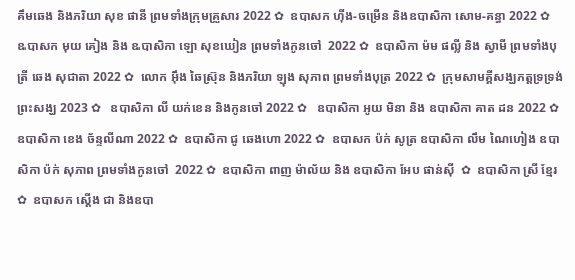គឹមឆេង និងភរិយា សុខ ផានី ព្រមទាំងក្រុមគ្រួសារ 2022 ✿  ឧបាសក ហ៊ីង-ចម្រើន និងឧបាសិកា សោម-គន្ធា 2022 ✿  ឩបាសក មុយ គៀង និង ឩបាសិកា ឡោ សុខឃៀន ព្រមទាំងកូនចៅ  2022 ✿  ឧបាសិកា ម៉ម ផល្លី និង ស្វាមី ព្រមទាំងបុត្រី ឆេង សុជាតា 2022 ✿  លោក អ៊ឹង ឆៃស្រ៊ុន និងភរិយា ឡុង សុភាព ព្រមទាំងបុត្រ 2022 ✿  ក្រុមសាមគ្គីសង្ឃភត្តទ្រទ្រង់ព្រះសង្ឃ 2023 ✿   ឧបាសិកា លី យក់ខេន និងកូនចៅ 2022 ✿   ឧបាសិកា អូយ មិនា និង ឧបាសិកា គាត ដន 2022 ✿  ឧបាសិកា ខេង ច័ន្ទលីណា 2022 ✿  ឧបាសិកា ជូ ឆេងហោ 2022 ✿  ឧបាសក ប៉ក់ សូត្រ ឧបាសិកា លឹម ណៃហៀង ឧបាសិកា ប៉ក់ សុភាព ព្រមទាំងកូនចៅ  2022 ✿  ឧបាសិកា ពាញ ម៉ាល័យ និង ឧបាសិកា អែប ផាន់ស៊ី  ✿  ឧបាសិកា ស្រី ខ្មែរ  ✿  ឧបាសក ស្តើង ជា និងឧបា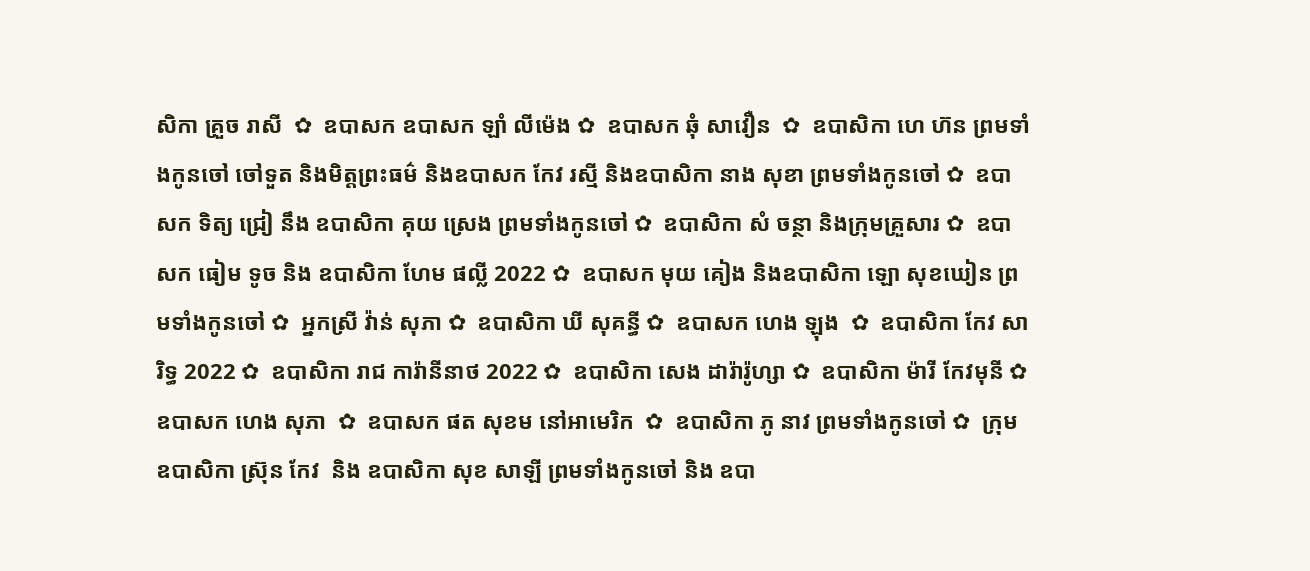សិកា គ្រួច រាសី  ✿  ឧបាសក ឧបាសក ឡាំ លីម៉េង ✿  ឧបាសក ឆុំ សាវឿន  ✿  ឧបាសិកា ហេ ហ៊ន ព្រមទាំងកូនចៅ ចៅទួត និងមិត្តព្រះធម៌ និងឧបាសក កែវ រស្មី និងឧបាសិកា នាង សុខា ព្រមទាំងកូនចៅ ✿  ឧបាសក ទិត្យ ជ្រៀ នឹង ឧបាសិកា គុយ ស្រេង ព្រមទាំងកូនចៅ ✿  ឧបាសិកា សំ ចន្ថា និងក្រុមគ្រួសារ ✿  ឧបាសក ធៀម ទូច និង ឧបាសិកា ហែម ផល្លី 2022 ✿  ឧបាសក មុយ គៀង និងឧបាសិកា ឡោ សុខឃៀន ព្រមទាំងកូនចៅ ✿  អ្នកស្រី វ៉ាន់ សុភា ✿  ឧបាសិកា ឃី សុគន្ធី ✿  ឧបាសក ហេង ឡុង  ✿  ឧបាសិកា កែវ សារិទ្ធ 2022 ✿  ឧបាសិកា រាជ ការ៉ានីនាថ 2022 ✿  ឧបាសិកា សេង ដារ៉ារ៉ូហ្សា ✿  ឧបាសិកា ម៉ារី កែវមុនី ✿  ឧបាសក ហេង សុភា  ✿  ឧបាសក ផត សុខម នៅអាមេរិក  ✿  ឧបាសិកា ភូ នាវ ព្រមទាំងកូនចៅ ✿  ក្រុម ឧបាសិកា ស្រ៊ុន កែវ  និង ឧបាសិកា សុខ សាឡី ព្រមទាំងកូនចៅ និង ឧបា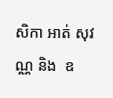សិកា អាត់ សុវណ្ណ និង  ឧ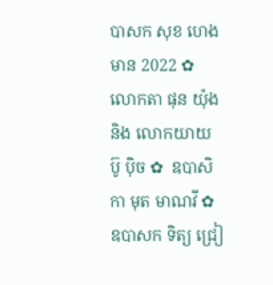បាសក សុខ ហេងមាន 2022 ✿  លោកតា ផុន យ៉ុង និង លោកយាយ ប៊ូ ប៉ិច ✿  ឧបាសិកា មុត មាណវី ✿  ឧបាសក ទិត្យ ជ្រៀ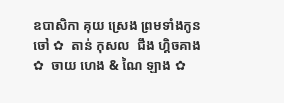ឧបាសិកា គុយ ស្រេង ព្រមទាំងកូនចៅ ✿  តាន់ កុសល  ជឹង ហ្គិចគាង ✿  ចាយ ហេង & ណៃ ឡាង ✿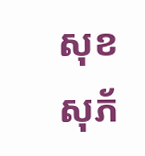សុខ សុភ័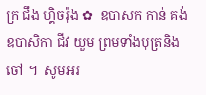ក្រ ជឹង ហ្គិចរ៉ុង ✿  ឧបាសក កាន់ គង់ ឧបាសិកា ជីវ យួម ព្រមទាំងបុត្រនិង ចៅ ។  សូមអរ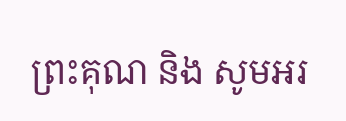ព្រះគុណ និង សូមអរ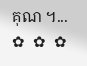គុណ ។...       ✿  ✿  ✿